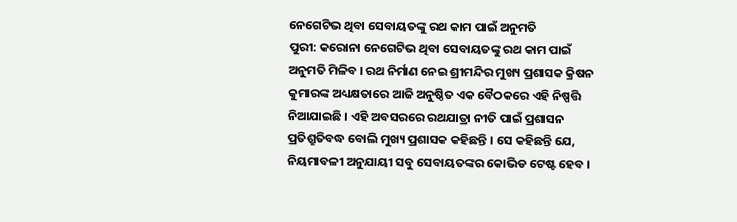ନେଗେଟିଭ ଥିବା ସେବାୟତଙ୍କୁ ରଥ କାମ ପାଇଁ ଅନୁମତି
ପୁରୀ: କରୋନା ନେଗେଟିଭ ଥିବା ସେବାୟତଙ୍କୁ ରଥ କାମ ପାଇଁ ଅନୁମତି ମିଳିବ । ରଥ ନିର୍ମାଣ ନେଇ ଶ୍ରୀମନ୍ଦିର ମୁଖ୍ୟ ପ୍ରଶାସକ କ୍ରିଷନ କୁମାରଙ୍କ ଅଧ୍ୟକ୍ଷତାରେ ଆଜି ଅନୁଷ୍ଠିତ ଏକ ବୈଠକରେ ଏହି ନିଷ୍ପତ୍ତି ନିଆଯାଇଛି । ଏହି ଅବସରରେ ରଥଯାତ୍ରା ନୀତି ପାଇଁ ପ୍ରଶାସନ ପ୍ରତିଶ୍ରୁତିବଦ୍ଧ ବୋଲି ମୁଖ୍ୟ ପ୍ରଶାସକ କହିଛନ୍ତି । ସେ କହିଛନ୍ତି ଯେ, ନିୟମାବଳୀ ଅନୁଯାୟୀ ସବୁ ସେବାୟତଙ୍କର କୋଭିଡ ଟେଷ୍ଟ ହେବ ।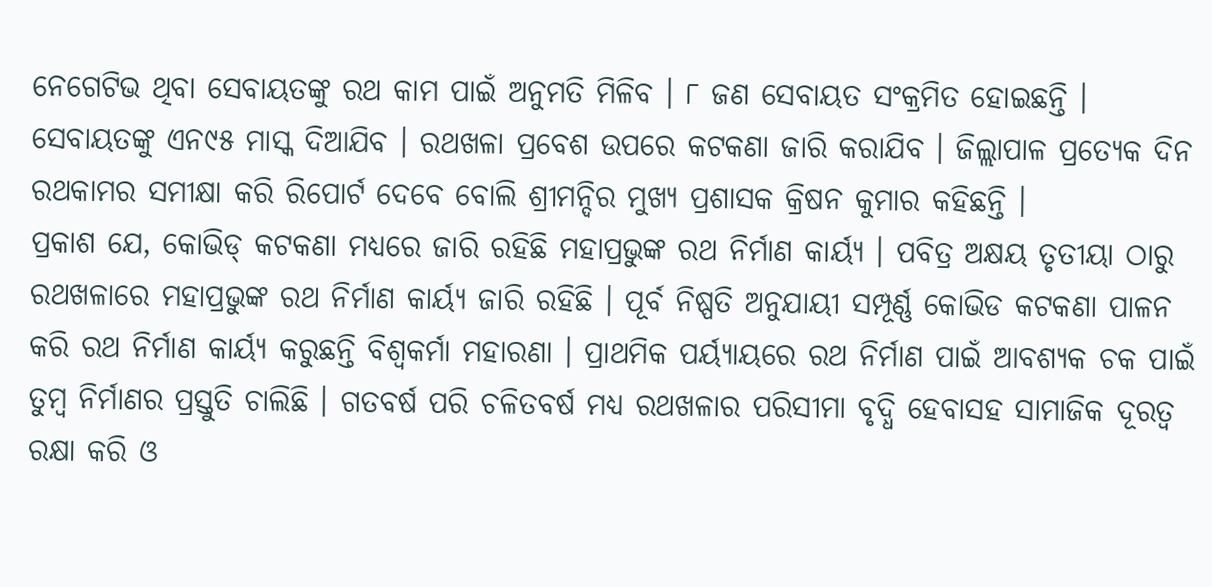ନେଗେଟିଭ ଥିବା ସେବାୟତଙ୍କୁ ରଥ କାମ ପାଇଁ ଅନୁମତି ମିଳିବ । ୮ ଜଣ ସେବାୟତ ସଂକ୍ରମିତ ହୋଇଛନ୍ତି । ସେବାୟତଙ୍କୁ ଏନ୯୫ ମାସ୍କ ଦିଆଯିବ । ରଥଖଳା ପ୍ରବେଶ ଉପରେ କଟକଣା ଜାରି କରାଯିବ । ଜିଲ୍ଲାପାଳ ପ୍ରତ୍ୟେକ ଦିନ ରଥକାମର ସମୀକ୍ଷା କରି ରିପୋର୍ଟ ଦେବେ ବୋଲି ଶ୍ରୀମନ୍ଦିର ମୁଖ୍ୟ ପ୍ରଶାସକ କ୍ରିଷନ କୁମାର କହିଛନ୍ତି ।
ପ୍ରକାଶ ଯେ, କୋଭିଡ୍ କଟକଣା ମଧ୍ୟରେ ଜାରି ରହିଛି ମହାପ୍ରଭୁଙ୍କ ରଥ ନିର୍ମାଣ କାର୍ୟ୍ୟ । ପବିତ୍ର ଅକ୍ଷୟ ତୃତୀୟା ଠାରୁ ରଥଖଳାରେ ମହାପ୍ରଭୁଙ୍କ ରଥ ନିର୍ମାଣ କାର୍ୟ୍ୟ ଜାରି ରହିଛି । ପୂର୍ବ ନିଷ୍ପତି ଅନୁଯାୟୀ ସମ୍ପୂର୍ଣ୍ଣ କୋଭିଡ କଟକଣା ପାଳନ କରି ରଥ ନିର୍ମାଣ କାର୍ୟ୍ୟ କରୁଛନ୍ତି ବିଶ୍ୱକର୍ମା ମହାରଣା । ପ୍ରାଥମିକ ପର୍ୟ୍ୟାୟରେ ରଥ ନିର୍ମାଣ ପାଇଁ ଆବଶ୍ୟକ ଚକ ପାଇଁ ତୁମ୍ବ ନିର୍ମାଣର ପ୍ରସ୍ତୁତି ଚାଲିଛି । ଗତବର୍ଷ ପରି ଚଳିତବର୍ଷ ମଧ୍ୟ ରଥଖଳାର ପରିସୀମା ବୃଦ୍ଧି ହେବାସହ ସାମାଜିକ ଦୂରତ୍ୱ ରକ୍ଷା କରି ଓ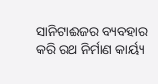ସାନିଟାଈଜର ବ୍ୟବହାର କରି ରଥ ନିର୍ମାଣ କାର୍ୟ୍ୟ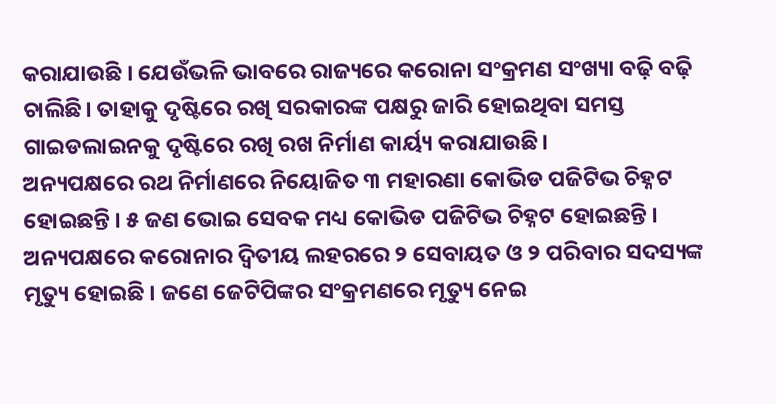କରାଯାଉଛି । ଯେଉଁଭଳି ଭାବରେ ରାଜ୍ୟରେ କରୋନା ସଂକ୍ରମଣ ସଂଖ୍ୟା ବଢ଼ି ବଢ଼ି ଚାଲିଛି। ତାହାକୁ ଦୃଷ୍ଟିରେ ରଖି ସରକାରଙ୍କ ପକ୍ଷରୁ ଜାରି ହୋଇଥିବା ସମସ୍ତ ଗାଇଡଲାଇନକୁ ଦୃଷ୍ଟିରେ ରଖି ରଖ ନିର୍ମାଣ କାର୍ୟ୍ୟ କରାଯାଉଛି।
ଅନ୍ୟପକ୍ଷରେ ରଥ ନିର୍ମାଣରେ ନିୟୋଜିତ ୩ ମହାରଣା କୋଭିଡ ପଜିଟିଭ ଚିହ୍ନଟ ହୋଇଛନ୍ତି । ୫ ଜଣ ଭୋଇ ସେବକ ମଧ୍ୟ କୋଭିଡ ପଜିଟିଭ ଚିହ୍ନଟ ହୋଇଛନ୍ତି । ଅନ୍ୟପକ୍ଷରେ କରୋନାର ଦ୍ୱିତୀୟ ଲହରରେ ୨ ସେବାୟତ ଓ ୨ ପରିବାର ସଦସ୍ୟଙ୍କ ମୃତ୍ୟୁ ହୋଇଛି । ଜଣେ ଜେଟିପିଙ୍କର ସଂକ୍ରମଣରେ ମୃତ୍ୟୁ ନେଇ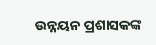ଉନ୍ନୟନ ପ୍ରଶାସକଙ୍କ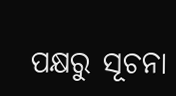ପକ୍ଷରୁ ସୂଚନା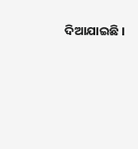ଦିଆଯାଇଛି ।